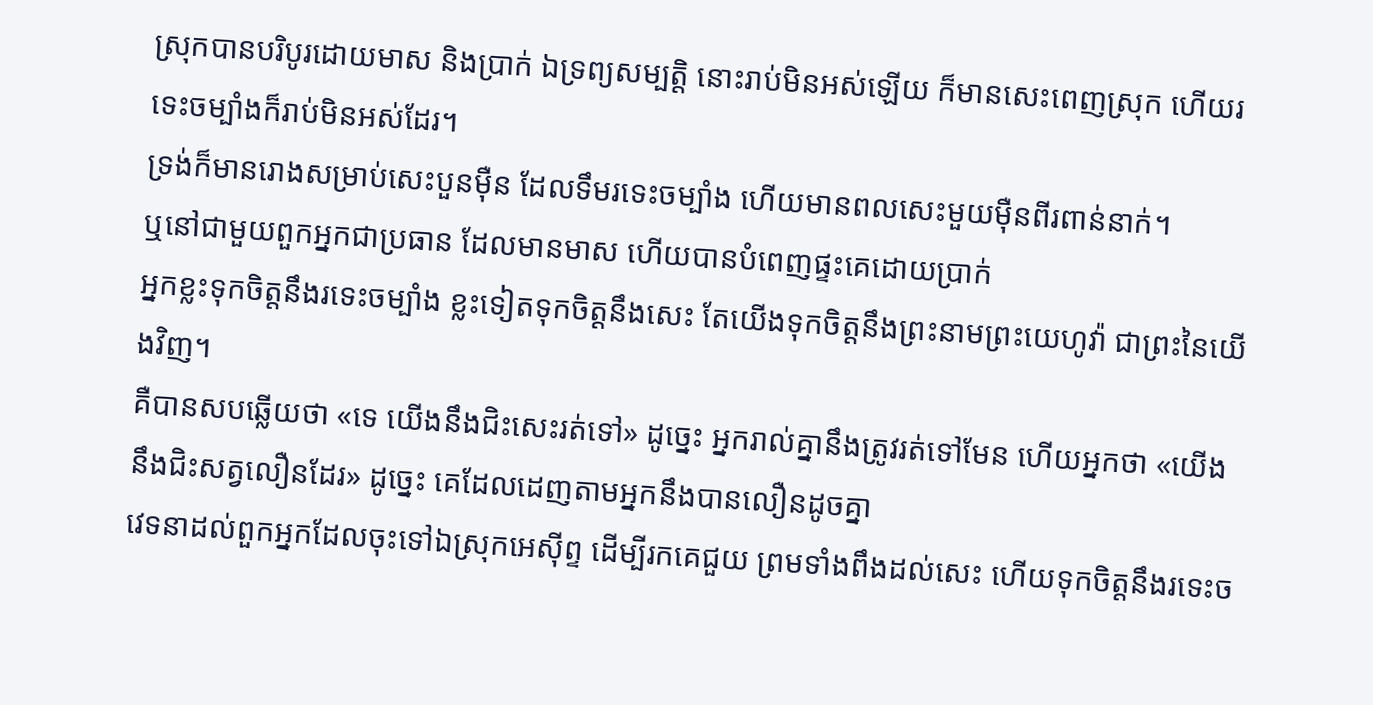ស្រុកបានបរិបូរដោយមាស និងប្រាក់ ឯទ្រព្យសម្បត្តិ នោះរាប់មិនអស់ឡើយ ក៏មានសេះពេញស្រុក ហើយរទេះចម្បាំងក៏រាប់មិនអស់ដែរ។
ទ្រង់ក៏មានរោងសម្រាប់សេះបួនម៉ឺន ដែលទឹមរទេះចម្បាំង ហើយមានពលសេះមួយម៉ឺនពីរពាន់នាក់។
ឬនៅជាមួយពួកអ្នកជាប្រធាន ដែលមានមាស ហើយបានបំពេញផ្ទះគេដោយប្រាក់
អ្នកខ្លះទុកចិត្តនឹងរទេះចម្បាំង ខ្លះទៀតទុកចិត្តនឹងសេះ តែយើងទុកចិត្តនឹងព្រះនាមព្រះយេហូវ៉ា ជាព្រះនៃយើងវិញ។
គឺបានសបឆ្លើយថា «ទេ យើងនឹងជិះសេះរត់ទៅ» ដូច្នេះ អ្នករាល់គ្នានឹងត្រូវរត់ទៅមែន ហើយអ្នកថា «យើងនឹងជិះសត្វលឿនដែរ» ដូច្នេះ គេដែលដេញតាមអ្នកនឹងបានលឿនដូចគ្នា
វេទនាដល់ពួកអ្នកដែលចុះទៅឯស្រុកអេស៊ីព្ទ ដើម្បីរកគេជួយ ព្រមទាំងពឹងដល់សេះ ហើយទុកចិត្តនឹងរទេះច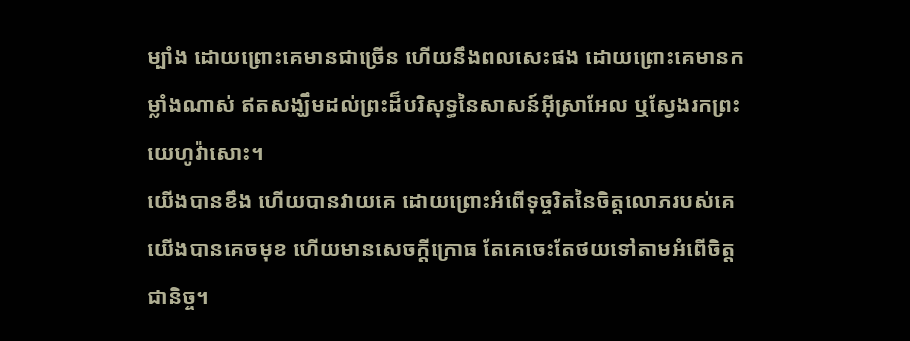ម្បាំង ដោយព្រោះគេមានជាច្រើន ហើយនឹងពលសេះផង ដោយព្រោះគេមានកម្លាំងណាស់ ឥតសង្ឃឹមដល់ព្រះដ៏បរិសុទ្ធនៃសាសន៍អ៊ីស្រាអែល ឬស្វែងរកព្រះយេហូវ៉ាសោះ។
យើងបានខឹង ហើយបានវាយគេ ដោយព្រោះអំពើទុច្ចរិតនៃចិត្តលោភរបស់គេ យើងបានគេចមុខ ហើយមានសេចក្ដីក្រោធ តែគេចេះតែថយទៅតាមអំពើចិត្តជានិច្ច។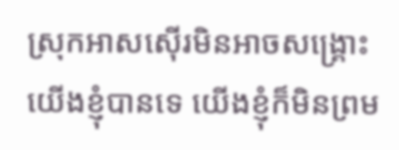ស្រុកអាសស៊ើរមិនអាចសង្គ្រោះយើងខ្ញុំបានទេ យើងខ្ញុំក៏មិនព្រម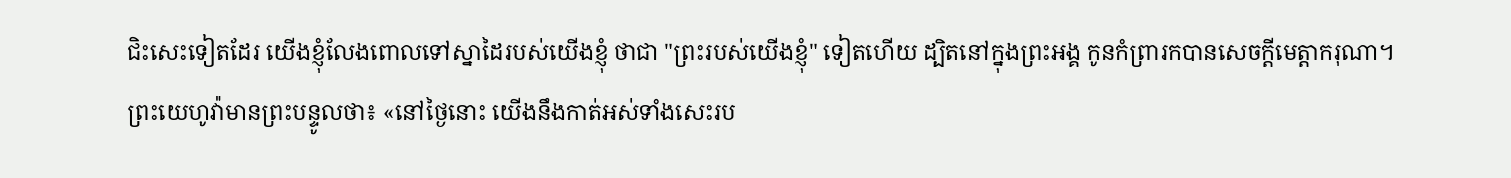ជិះសេះទៀតដែរ យើងខ្ញុំលែងពោលទៅស្នាដៃរបស់យើងខ្ញុំ ថាជា "ព្រះរបស់យើងខ្ញុំ" ទៀតហើយ ដ្បិតនៅក្នុងព្រះអង្គ កូនកំព្រារកបានសេចក្ដីមេត្តាករុណា។
ព្រះយេហូវ៉ាមានព្រះបន្ទូលថា៖ «នៅថ្ងៃនោះ យើងនឹងកាត់អស់ទាំងសេះរប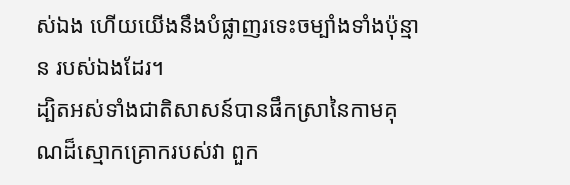ស់ឯង ហើយយើងនឹងបំផ្លាញរទេះចម្បាំងទាំងប៉ុន្មាន របស់ឯងដែរ។
ដ្បិតអស់ទាំងជាតិសាសន៍បានផឹកស្រានៃកាមគុណដ៏ស្មោកគ្រោករបស់វា ពួក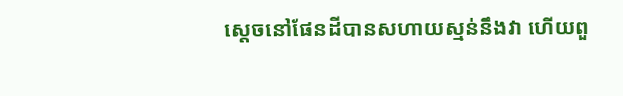ស្តេចនៅផែនដីបានសហាយស្មន់នឹងវា ហើយពួ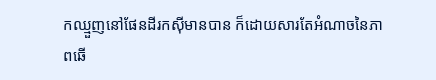កឈ្មួញនៅផែនដីរកស៊ីមានបាន ក៏ដោយសារតែអំណាចនៃភាពឆើ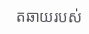តឆាយរបស់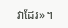វាដែរ»។